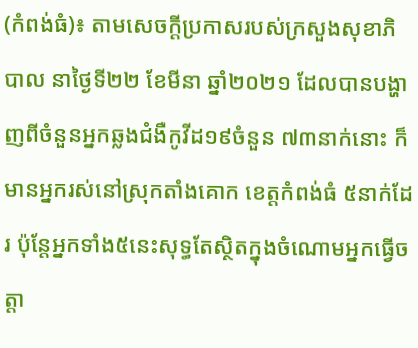(កំពង់ធំ)៖ តាមសេចក្ដីប្រកាសរបស់ក្រសួងសុខាភិបាល នាថ្ងៃទី២២ ខែមីនា ឆ្នាំ២០២១ ដែលបានបង្ហាញពីចំនួនអ្នកឆ្លងជំងឺកូវីដ១៩ចំនួន ៧៣នាក់នោះ ក៏មានអ្នករស់នៅស្រុកតាំងគោក ខេត្តកំពង់ធំ ៥នាក់ដែរ ប៉ុន្តែអ្នកទាំង៥នេះសុទ្ធតែស្ថិតក្នុងចំណោមអ្នកធ្វើចត្តា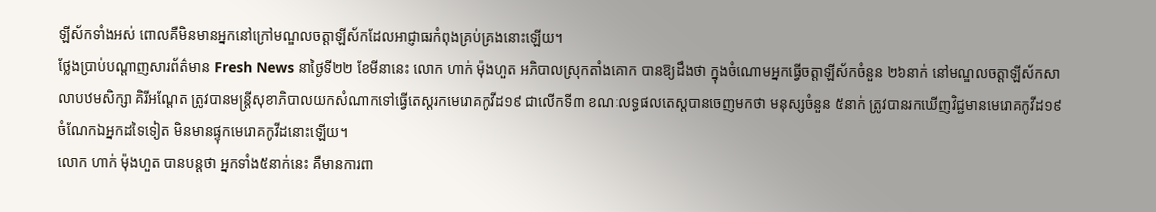ឡីស័កទាំងអស់ ពោលគឺមិនមានអ្នកនៅក្រៅមណ្ឌលចត្តាឡីស័កដែលអាជ្ញាធរកំពុងគ្រប់គ្រងនោះឡើយ។
ថ្លែងប្រាប់បណ្ដាញសារព័ត៌មាន Fresh News នាថ្ងៃទី២២ ខែមីនានេះ លោក ហាក់ ម៉ុងហួត អភិបាលស្រុកតាំងគោក បានឱ្យដឹងថា ក្នុងចំណោមអ្នកធ្វើចត្តាឡីស័កចំនួន ២៦នាក់ នៅមណ្ឌលចត្តាឡីស័កសាលាបឋមសិក្សា គិរីអណ្ដែត ត្រូវបានមន្ត្រីសុខាភិបាលយកសំណាកទៅធ្វើតេស្ដរកមេរោគកូវីដ១៩ ជាលើកទី៣ ខណៈលទ្ធផលតេស្តបានចេញមកថា មនុស្សចំនួន ៥នាក់ ត្រូវបានរកឃើញវិជ្ជមានមេរោគកូវីដ១៩ ចំណែកឯអ្នកដទៃទៀត មិនមានផ្ទុកមេរោគកូវីដនោះឡើយ។
លោក ហាក់ ម៉ុងហួត បានបន្តថា អ្នកទាំង៥នាក់នេះ គឺមានការពា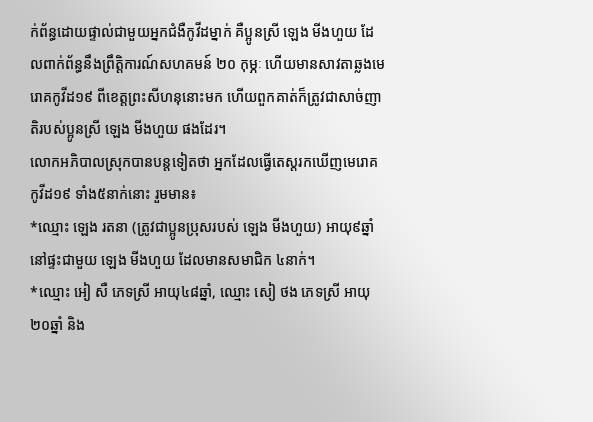ក់ព័ន្ធដោយផ្ទាល់ជាមួយអ្នកជំងឺកូវីដម្នាក់ គឺប្អូនស្រី ឡេង មីងហួយ ដែលពាក់ព័ន្ធនឹងព្រឹត្តិការណ៍សហគមន៍ ២០ កុម្ភៈ ហើយមានសាវតាឆ្លងមេរោគកូវីដ១៩ ពីខេត្តព្រះសីហនុនោះមក ហើយពួកគាត់ក៏ត្រូវជាសាច់ញាតិរបស់ប្អូនស្រី ឡេង មីងហួយ ផងដែរ។
លោកអភិបាលស្រុកបានបន្តទៀតថា អ្នកដែលធ្វើតេស្តរកឃើញមេរោគកូវីដ១៩ ទាំង៥នាក់នោះ រួមមាន៖
*ឈ្មោះ ឡេង រតនា (ត្រូវជាប្អូនប្រុសរបស់ ឡេង មីងហួយ) អាយុ៩ឆ្នាំ នៅផ្ទះជាមួយ ឡេង មីងហួយ ដែលមានសមាជិក ៤នាក់។
*ឈ្មោះ អៀ សឺ ភេទស្រី អាយុ៤៨ឆ្នាំ, ឈ្មោះ សៀ ថង ភេទស្រី អាយុ២០ឆ្នាំ និង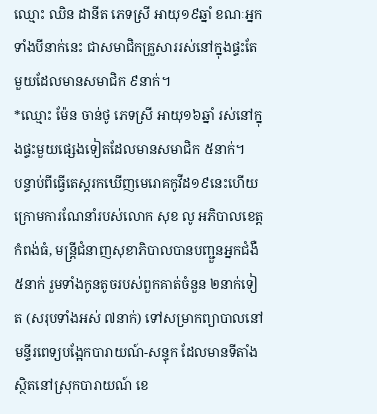ឈ្មោះ ឈិន ដានីត ភេទស្រី អាយុ១៩ឆ្នាំ ខណៈអ្នកទាំងបីនាក់នេះ ជាសមាជិកគ្រួសាររស់នៅក្នុងផ្ទះតែមួយដែលមានសមាជិក ៩នាក់។
*ឈ្មោះ ម៉ែន ចាន់ថូ ភេទស្រី អាយុ១៦ឆ្នាំ រស់នៅក្នុងផ្ទះមួយផ្សេងទៀតដែលមានសមាជិក ៥នាក់។
បន្ទាប់ពីធ្វើតេស្តរកឃើញមេរោគកូវីដ១៩នេះហើយ ក្រោមការណែនាំរបស់លោក សុខ លូ អភិបាលខេត្តកំពង់ធំ, មន្ត្រីជំនាញសុខាភិបាលបានបញ្ជួនអ្នកជំងឺ ៥នាក់ រួមទាំងកូនតូចរបស់ពួកគាត់ចំនួន ២នាក់ទៀត (សរុបទាំងអស់ ៧នាក់) ទៅសម្រាកព្យាបាលនៅមន្ទីរពេទ្យបង្អែកបារាយណ៍-សន្ទុក ដែលមានទីតាំងស្ថិតនៅស្រុកបារាយណ៍ ខេ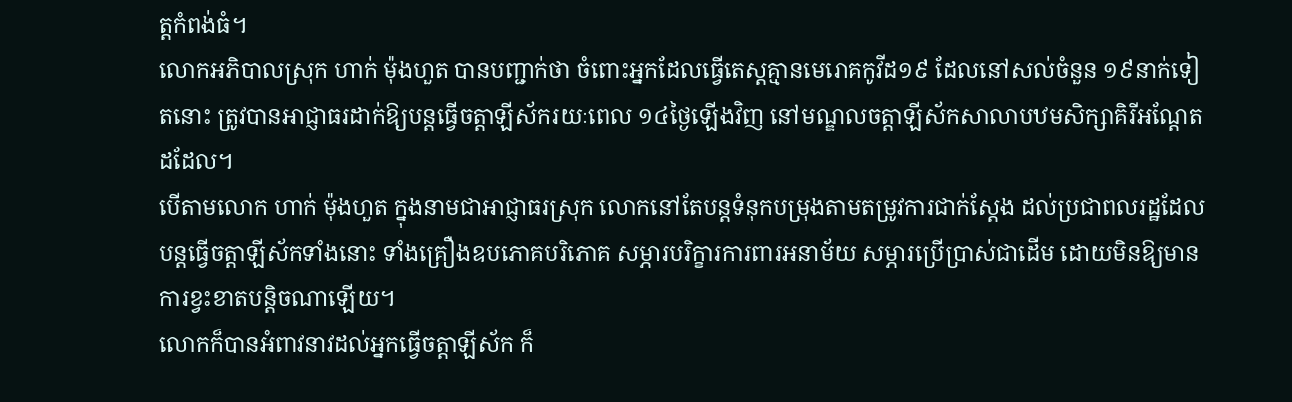ត្តកំពង់ធំ។
លោកអភិបាលស្រុក ហាក់ ម៉ុងហួត បានបញ្ជាក់ថា ចំពោះអ្នកដែលធ្វើតេស្តគ្មានមេរោគកូវីដ១៩ ដែលនៅសល់ចំនួន ១៩នាក់ទៀតនោះ ត្រូវបានអាជ្ញាធរដាក់ឱ្យបន្តធ្វើចត្តាឡីស័ករយៈពេល ១៤ថ្ងៃឡើងវិញ នៅមណ្ឌលចត្តាឡីស័កសាលាបឋមសិក្សាគិរីអណ្ដែតដដែល។
បើតាមលោក ហាក់ ម៉ុងហួត ក្នុងនាមជាអាជ្ញាធរស្រុក លោកនៅតែបន្តទំនុកបម្រុងតាមតម្រូវការជាក់ស្ដែង ដល់ប្រជាពលរដ្ឋដែលបន្តធ្វើចត្តាឡីស័កទាំងនោះ ទាំងគ្រឿងឧបភោគបរិភោគ សម្ភារបរិក្ខារការពារអនាម័យ សម្ភារប្រើប្រាស់ជាដើម ដោយមិនឱ្យមានការខ្វះខាតបន្តិចណាឡើយ។
លោកក៏បានអំពាវនាវដល់អ្នកធ្វើចត្តាឡីស័ក ក៏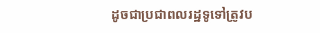ដូចជាប្រជាពលរដ្ឋទូទៅត្រូវប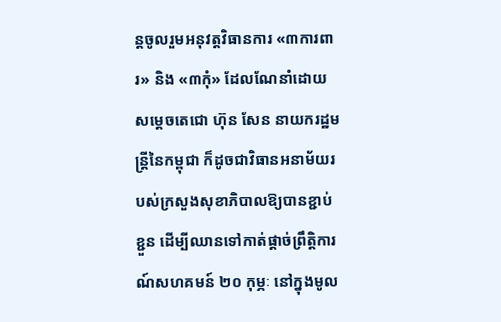ន្តចូលរួមអនុវត្តវិធានការ «៣ការពារ» និង «៣កុំ» ដែលណែនាំដោយសម្ដេចតេជោ ហ៊ុន សែន នាយករដ្ឋមន្ត្រីនៃកម្ពុជា ក៏ដូចជាវិធានអនាម័យរបស់ក្រសួងសុខាភិបាលឱ្យបានខ្ជាប់ខ្ជួន ដើម្បីឈានទៅកាត់ផ្ដាច់ព្រឹត្តិការណ៍សហគមន៍ ២០ កុម្ភៈ នៅក្នុងមូល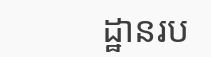ដ្ឋានរប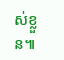ស់ខ្លួន៕